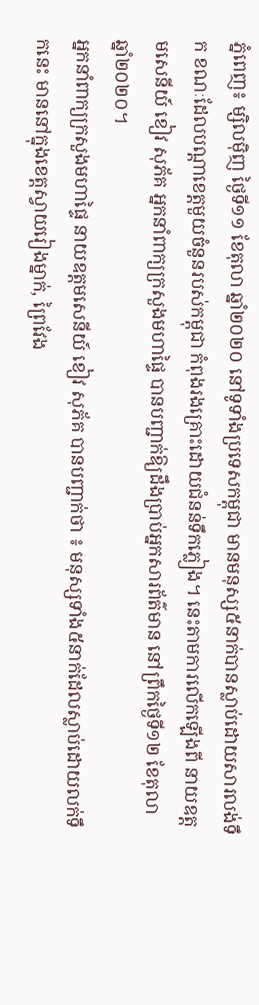ភ្នំពេញ៖ ម្សិលមុិញ ថ្ងៃទី១១ ខែតុលា ឆ្នាំ២០២០ នៅទូទាំងប្រទេសកម្ពុជា មានមនុស្ស៥នាក់បានស្លាប់ដោយសារលង់ទឹក ខណៈដែលបណ្តាខេត្តមួយចំនួនរបស់កម្ពុជា កំពុងរងគ្រោះដោយជំនន់ទឹកភ្លៀង។ នេះតាមការលើកឡើងពី នាយឧត្តមសេនីយ៍ ខៀវ សុភ័គ អ្នកនាំពាក្យក្រសួងមហាផ្ទៃ បានបញ្ជាក់ឱ្យដឹងប្រាប់អ្នកសារព័ត៌មាន នៅព្រឹកថ្ងៃទី១២ ខែតុលា ឆ្នាំ២០២០។
អ្នកនាំពាក្យក្រសួងមហាផ្ទៃ នាយឧត្តមសេនីយ៍ ខៀវ សុភ័គ បានបញ្ជាក់ថា ៖ មនុស្សទាំង៥នាក់ដែលស្លាប់ដោយលក់ទឹកនេះ មាននៅក្នុងខេត្តស្វាយរៀងម្នាក់, ព្រៃវែង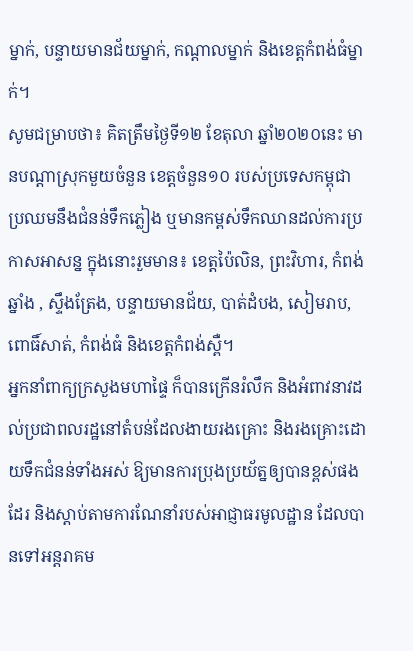ម្នាក់, បន្ទាយមានជ័យម្នាក់, កណ្ដាលម្នាក់ និងខេត្តកំពង់ធំម្នាក់។
សូមជម្រាបថា៖ គិតត្រឹមថ្ងៃទី១២ ខែតុលា ឆ្នាំ២០២០នេះ មានបណ្តាស្រុកមួយចំនួន ខេត្តចំនួន១០ របស់ប្រទេសកម្ពុជា ប្រឈមនឹងជំនន់ទឹកភ្លៀង ឬមានកម្ពស់ទឹកឈានដល់ការប្រកាសអាសន្ន ក្នុងនោះរួមមាន៖ ខេត្តប៉ៃលិន, ព្រះវិហារ, កំពង់ឆ្នាំង , ស្ទឹងត្រែង, បន្ទាយមានជ័យ, បាត់ដំបង, សៀមរាប, ពោធិ៍សាត់, កំពង់ធំ និងខេត្តកំពង់ស្ពឺ។
អ្នកនាំពាក្យក្រសួងមហាផ្ទៃ ក៏បានក្រើនរំលឹក និងអំពាវនាវដល់ប្រជាពលរដ្ឋនៅតំបន់ដែលងាយរងគ្រោះ និងរងគ្រោះដោយទឹកជំនន់ទាំងអស់ ឱ្យមានការប្រុងប្រយ័ត្នឲ្យបានខ្ពស់ផងដែរ និងស្ដាប់តាមការណែនាំរបស់អាជ្ញាធរមូលដ្ឋាន ដែលបានទៅអន្ដរាគម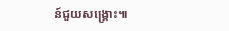ន៍ជួយសង្គ្រោះ៕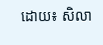ដោយ៖ សិលា